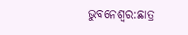ଭୁବନେଶ୍ୱର:ଛାତ୍ର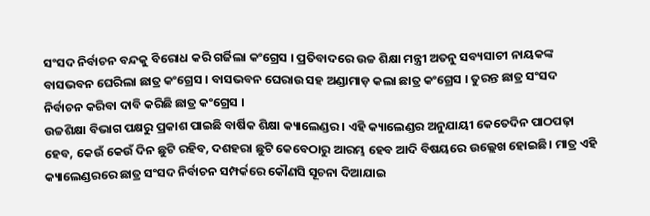ସଂସଦ ନିର୍ବାଚନ ବନ୍ଦକୁ ବିରୋଧ କରି ଗର୍ଜିଲା କଂଗ୍ରେସ । ପ୍ରତିବାଦରେ ଉଚ୍ଚ ଶିକ୍ଷା ମନ୍ତ୍ରୀ ଅତନୁ ସବ୍ୟସାଚୀ ନାୟକଙ୍କ ବାସଭବନ ଘେରିଲା ଛାତ୍ର କଂଗ୍ରେସ । ବାସଭବନ ଘେରାଉ ସହ ଅଣ୍ଡାମାଡ଼ କଲା ଛାତ୍ର କଂଗ୍ରେସ । ତୁରନ୍ତ ଛାତ୍ର ସଂସଦ ନିର୍ବାଚନ କରିବା ଦାବି କରିଛି ଛାତ୍ର କଂଗ୍ରେସ ।
ଉଚ୍ଚଶିକ୍ଷା ବିଭାଗ ପକ୍ଷରୁ ପ୍ରକାଶ ପାଇଛି ବାର୍ଷିକ ଶିକ୍ଷା କ୍ୟାଲେଣ୍ଡର । ଏହି କ୍ୟାଲେଣ୍ଡର ଅନୁଯାୟୀ କେତେଦିନ ପାଠପଢ଼ା ହେବ, କେଉଁ କେଉଁ ଦିନ ଛୁଟି ରହିବ, ଦଶହରା ଛୁଟି କେବେଠାରୁ ଆରମ୍ଭ ହେବ ଆଦି ବିଷୟରେ ଉଲ୍ଲେଖ ହୋଇଛି। ମାତ୍ର ଏହି କ୍ୟାଲେଣ୍ଡରରେ ଛାତ୍ର ସଂସଦ ନିର୍ବାଚନ ସମ୍ପର୍କରେ କୌଣସି ସୂଚନା ଦିଆଯାଇ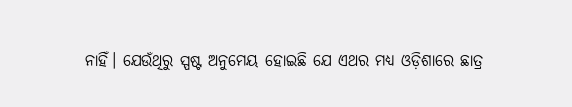ନାହିଁ। ଯେଉଁଥିରୁ ସ୍ପଷ୍ଟ ଅନୁମେୟ ହୋଇଛି ଯେ ଏଥର ମଧ୍ୟ ଓଡ଼ିଶାରେ ଛାତ୍ର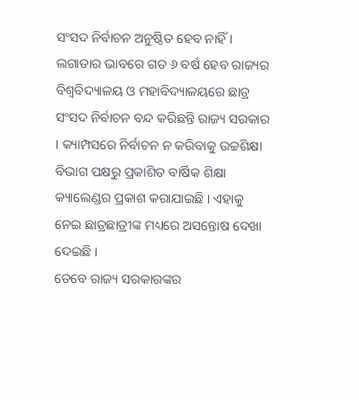ସଂସଦ ନିର୍ବାଚନ ଅନୁଷ୍ଠିତ ହେବ ନାହିଁ ।
ଲଗାତାର ଭାବରେ ଗତ ୬ ବର୍ଷ ହେବ ରାଜ୍ୟର ବିଶ୍ଵବିଦ୍ୟାଳୟ ଓ ମହାବିଦ୍ୟାଳୟରେ ଛାତ୍ର ସଂସଦ ନିର୍ବାଚନ ବନ୍ଦ କରିଛନ୍ତି ରାଜ୍ୟ ସରକାର । କ୍ୟାମ୍ପସରେ ନିର୍ବାଚନ ନ କରିବାକୁ ଉଚ୍ଚଶିକ୍ଷା ବିଭାଗ ପକ୍ଷରୁ ପ୍ରକାଶିତ ବାର୍ଷିକ ଶିକ୍ଷା କ୍ୟାଲେଣ୍ଡର ପ୍ରକାଶ କରାଯାଇଛି । ଏହାକୁ ନେଇ ଛାତ୍ରଛାତ୍ରୀଙ୍କ ମଧ୍ୟରେ ଅସନ୍ତୋଷ ଦେଖା ଦେଇଛି ।
ତେବେ ରାଜ୍ୟ ସରକାରଙ୍କର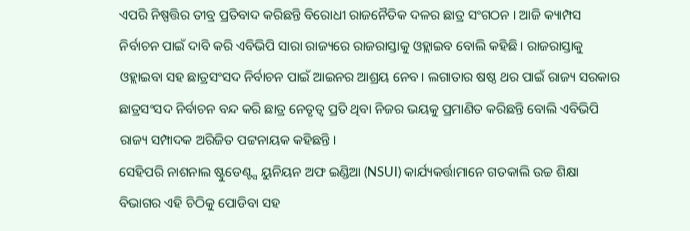ଏପରି ନିଷ୍ପତ୍ତିର ତୀବ୍ର ପ୍ରତିବାଦ କରିଛନ୍ତି ବିରୋଧୀ ରାଜନୈତିକ ଦଳର ଛାତ୍ର ସଂଗଠନ । ଆଜି କ୍ୟାମ୍ପସ ନିର୍ବାଚନ ପାଇଁ ଦାବି କରି ଏବିଭିପି ସାରା ରାଜ୍ୟରେ ରାଜରାସ୍ତାକୁ ଓହ୍ଲାଇବ ବୋଲି କହିଛି। ରାଜରାସ୍ତାକୁ ଓହ୍ଲାଇବା ସହ ଛାତ୍ରସଂସଦ ନିର୍ବାଚନ ପାଇଁ ଆଇନର ଆଶ୍ରୟ ନେବ। ଲଗାତାର ଷଷ୍ଠ ଥର ପାଇଁ ରାଜ୍ୟ ସରକାର ଛାତ୍ରସଂସଦ ନିର୍ବାଚନ ବନ୍ଦ କରି ଛାତ୍ର ନେତୃତ୍ବ ପ୍ରତି ଥିବା ନିଜର ଭୟକୁ ପ୍ରମାଣିତ କରିଛନ୍ତି ବୋଲି ଏବିଭିପି ରାଜ୍ୟ ସମ୍ପାଦକ ଅରିଜିତ ପଟ୍ଟନାୟକ କହିଛନ୍ତି।
ସେହିପରି ନାଶନାଲ ଷ୍ଟୁଡେଣ୍ଟ୍ସ ୟୁନିୟନ ଅଫ ଇଣ୍ଡିଆ (NSUI) କାର୍ଯ୍ୟକର୍ତ୍ତାମାନେ ଗତକାଲି ଉଚ୍ଚ ଶିକ୍ଷା ବିଭାଗର ଏହି ଚିଠିକୁ ପୋଡିବା ସହ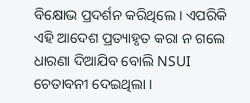ବିକ୍ଷୋଭ ପ୍ରଦର୍ଶନ କରିଥିଲେ । ଏପରିକି ଏହି ଆଦେଶ ପ୍ରତ୍ୟାହୃତ କରା ନ ଗଲେ ଧାରଣା ଦିଆଯିବ ବୋଲି NSUI ଚେତାବନୀ ଦେଇଥିଲା ।